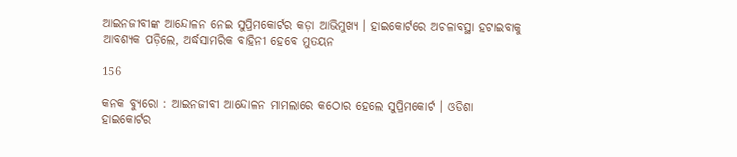ଆଇନଜୀବୀଙ୍କ ଆନ୍ଦୋଳନ ନେଇ ସୁପ୍ରିମକୋର୍ଟର କଡ଼ା ଆଭିମୁଖ୍ୟ । ହାଇକୋର୍ଟରେ ଅଚଳାବସ୍ଥା ହଟାଇବାକୁ ଆବଶ୍ୟକ ପଡ଼ିଲେ, ଅର୍ଦ୍ଧସାମରିକ ବାହିନୀ ହେବେ ମୁତୟନ

156

କନକ ବ୍ୟୁରୋ : ଆଇନଜୀବୀ ଆନ୍ଦୋଳନ ମାମଲାରେ କଠୋର ହେଲେ ସୁପ୍ରିମକୋର୍ଟ । ଓଡିଶା ହାଇକୋର୍ଟର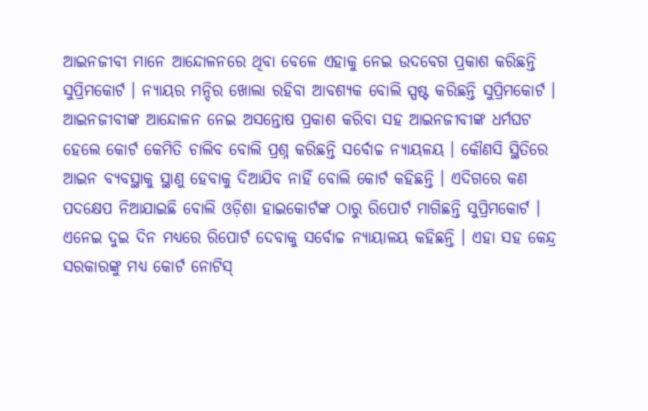ଆଇନଜୀବୀ ମାନେ ଆନ୍ଦୋଳନରେ ଥିବା ବେଳେ ଏହାକୁ ନେଇ ଉଦବେଗ ପ୍ରକାଶ କରିଛନ୍ତି ସୁପ୍ରିମକୋର୍ଟ । ନ୍ୟାୟର ମନ୍ଦିର ଖୋଲା ରହିବା ଆବଶ୍ୟକ ବୋଲି ସ୍ପଷ୍ଟ କରିଛନ୍ତି ସୁପ୍ରିମକୋର୍ଟ । ଆଇନଜୀବୀଙ୍କ ଆନ୍ଦୋଳନ ନେଇ ଅସନ୍ତୋଷ ପ୍ରକାଶ କରିବା ସହ ଆଇନଜୀବୀଙ୍କ ଧର୍ମଘଟ ହେଲେ କୋର୍ଟ କେମିତି ଚାଲିବ ବୋଲି ପ୍ରଶ୍ନ କରିଛନ୍ତି ସର୍ବୋଚ୍ଚ ନ୍ୟାୟଳୟ । କୌଣସି ସ୍ଥିତିରେ ଆଇନ ବ୍ୟବସ୍ଥାକୁ ସ୍ଥାଣୁ ହେବାକୁ ଦିଆଯିବ ନାହିଁ ବୋଲି କୋର୍ଟ କହିଛନ୍ତି । ଏଦିଗରେ କଣ ପଦକ୍ଷେପ ନିଆଯାଇଛି ବୋଲି ଓଡ଼ିଶା ହାଇକୋର୍ଟଙ୍କ ଠାରୁ ରିପୋର୍ଟ ମାଗିଛନ୍ତି ସୁପ୍ରିମକୋର୍ଟ । ଏନେଇ ଦୁଇ ଦିନ ମଧ୍ୟରେ ରିପୋର୍ଟ ଦେବାକୁ ସର୍ବୋଚ୍ଚ ନ୍ୟାୟାଳୟ କହିଛନ୍ତି । ଏହା ସହ କେନ୍ଦ୍ର ସରକାରଙ୍କୁ ମଧ୍ୟ କୋର୍ଟ ନୋଟିସ୍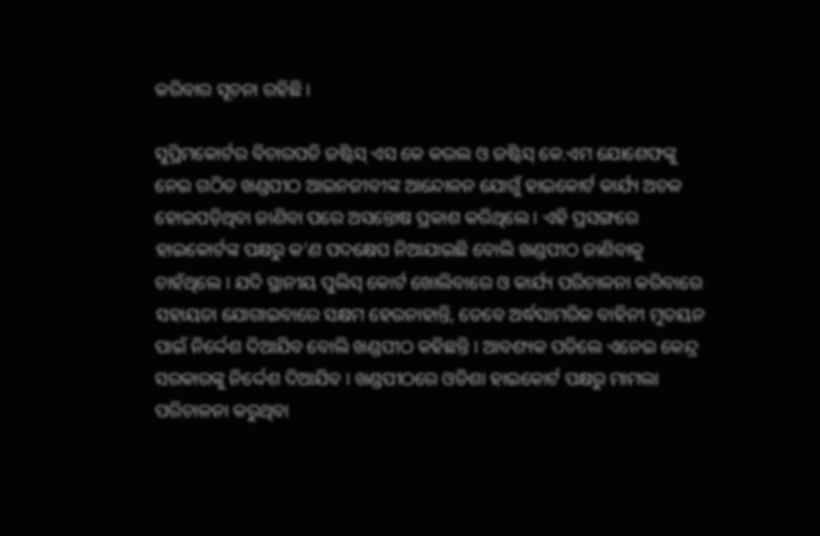କରିବାର ସୂଚନା ରହିଛି ।

ସୁପ୍ରିମକୋର୍ଟର ବିଚାରପତି ଜଷ୍ଟିସ୍ ଏସ କେ କଉଲ ଓ ଜଷ୍ଟିସ୍ କେ.ଏମ ଯୋଶେଫଙ୍କୁ ନେଇ ଗଠିତ ଖଣ୍ଡପୀଠ ଆଇନଜୀବୀଙ୍କ ଆନ୍ଦୋଳନ ଯୋଗୁଁ ହାଇକୋର୍ଟ କାର୍ଯ୍ୟ ଅଚଳ ହୋଇପଡ଼ିଥିବା ଜାଣିବା ପରେ ଅସନ୍ତୋଷ ପ୍ରକାଶ କରିଥିଲେ । ଏହି ପ୍ରସଙ୍ଗରେ ହାଇକୋର୍ଟଙ୍କ ପକ୍ଷରୁ କ’ଣ ପଦକ୍ଷେପ ନିଆଯାଇଛି ବୋଲି ଖଣ୍ଡପୀଠ ଜାଣିବାକୁ ଚାହଁଥିଲେ । ଯଦି ସ୍ଥାନୀୟ ପୁଲିସ୍ କୋର୍ଟ ଖୋଲିବାରେ ଓ କାର୍ଯ୍ୟ ପରିଚାଳନା କରିବାରେ ସହାୟତା ଯୋଗାଇବାରେ ସକ୍ଷମ ହେଉନାହାନ୍ତି, ତେବେ ଅର୍ଦ୍ଧସାମରିକ ବାହିନୀ ମୁତୟନ ପାଇଁ ନିର୍ଦ୍ଦେଶ ଦିଆଯିବ ବୋଲି ଖଣ୍ଡପୀଠ କହିଛନ୍ତି । ଆବଶ୍ୟକ ପଡିଲେ ଏନେଇ କେନ୍ଦ୍ର ସରକାରଙ୍କୁ ନିର୍ଦ୍ଦେଶ ଦିଆଯିବ । ଖଣ୍ଡପୀଠରେ ଓଡିଶା ହାଇକୋର୍ଟ ପକ୍ଷରୁ ମାମଲା ପରିଚାଳନା କରୁଥିବା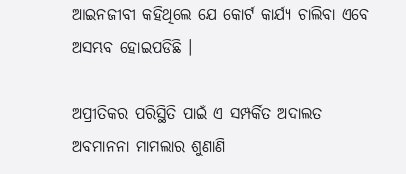ଆଇନଜୀବୀ କହିଥିଲେ ଯେ କୋର୍ଟ କାର୍ଯ୍ୟ ଚାଲିବା ଏବେ ଅସମ୍ଭବ ହୋଇପଡିଛି ।

ଅପ୍ରୀତିକର ପରିସ୍ଥିତି ପାଇଁ ଏ ସମ୍ପର୍କିତ ଅଦାଲତ ଅବମାନନା ମାମଲାର ଶୁଣାଣି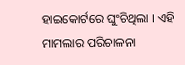ହାଇକୋର୍ଟରେ ଘୁଂଚିଥିଲା । ଏହି ମାମଲାର ପରିଚାଳନା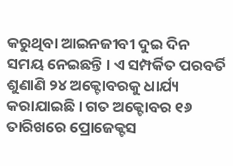କରୁଥିବା ଆଇନଜୀବୀ ଦୁଇ ଦିନ ସମୟ ନେଇଛନ୍ତି । ଏ ସମ୍ପର୍କିତ ପରବର୍ତି ଶୁଣାଣି ୨୪ ଅକ୍ଟୋବରକୁ ଧାର୍ଯ୍ୟ କରାଯାଇଛି । ଗତ ଅକ୍ଟୋବର ୧୬ ତାରିଖରେ ପ୍ରୋଜେକ୍ଟସ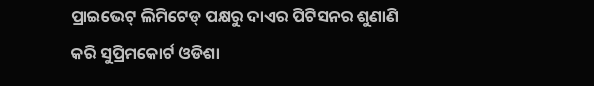ପ୍ରାଇଭେଟ୍ ଲିମିଟେଡ୍ ପକ୍ଷରୁ ଦାଏର ପିଟିସନର ଶୁଣାଣି କରି ସୁପ୍ରିମକୋର୍ଟ ଓଡିଶା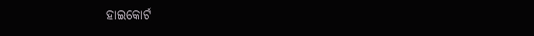ହାଇକୋର୍ଟ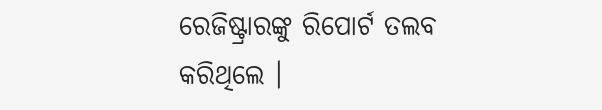ରେଜିଷ୍ଟ୍ରାରଙ୍କୁ ରିପୋର୍ଟ ତଲବ କରିଥିଲେ ।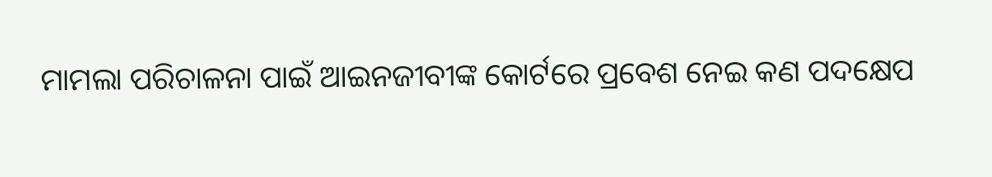ମାମଲା ପରିଚାଳନା ପାଇଁ ଆଇନଜୀବୀଙ୍କ କୋର୍ଟରେ ପ୍ରବେଶ ନେଇ କଣ ପଦକ୍ଷେପ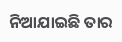ନିଆଯାଇଛି ତାର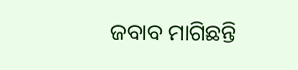ଜବାବ ମାଗିଛନ୍ତି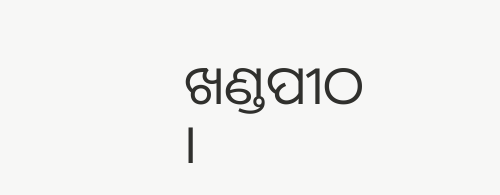ଖଣ୍ଡପୀଠ ।